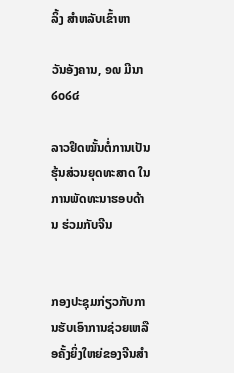ລິ້ງ ສຳຫລັບເຂົ້າຫາ

ວັນອັງຄານ, ໑໙ ມີນາ ໒໐໒໔

ລາວຢຶດໝັ້ນຕໍ່ການເປັນ ຮຸ້ນສ່ວນຍຸດທະສາດ ໃນການພັດທະນາຮອບດ້ານ ຮ່ວມກັບຈີນ


ກອງປະຊຸມກ່ຽວກັບການຮັບເອົາການຊ່ວຍເຫລືອຄັ້ງຍິ່ງໃຫຍ່ຂອງຈີນສໍາ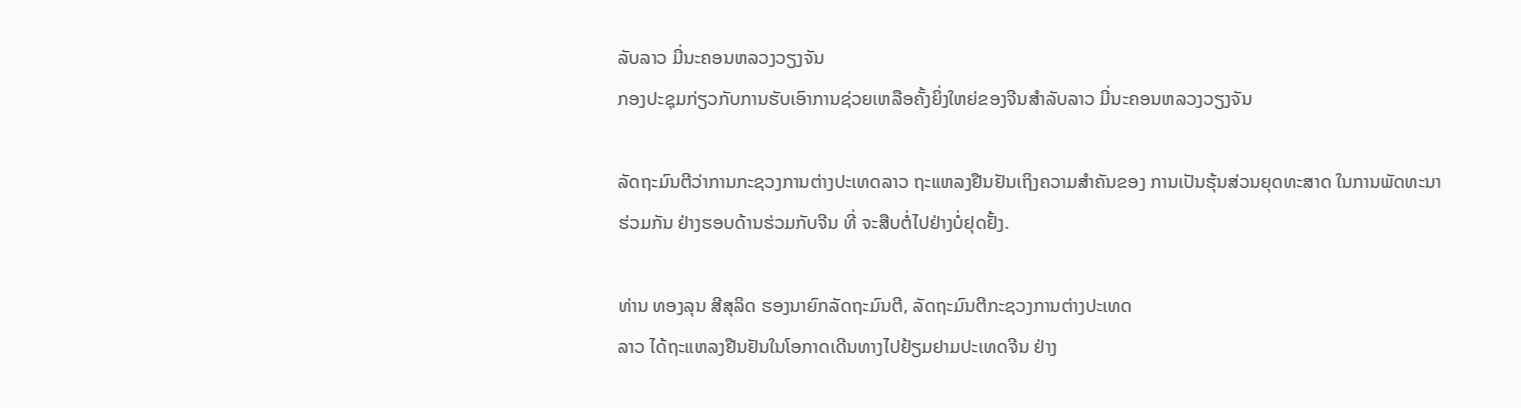ລັບລາວ ມີ່ນະຄອນຫລວງວຽງຈັນ
ກອງປະຊຸມກ່ຽວກັບການຮັບເອົາການຊ່ວຍເຫລືອຄັ້ງຍິ່ງໃຫຍ່ຂອງຈີນສໍາລັບລາວ ມີ່ນະຄອນຫລວງວຽງຈັນ

ລັດຖະມົນຕີວ່າການກະຊວງການຕ່າງປະເທດລາວ ຖະແຫລງຢືນຢັນເຖິງຄວາມສໍາຄັນຂອງ ການເປັນຮຸ້ນສ່ວນຍຸດທະສາດ ໃນການພັດທະນາຮ່ວມກັນ ຢ່າງຮອບດ້ານຮ່ວມກັບຈີນ ທີ່ ຈະສືບຕໍ່ໄປຢ່າງບໍ່ຢຸດຢັ້ງ.

ທ່ານ ທອງລຸນ ສີສຸລິດ ຮອງນາຍົກລັດຖະມົນຕີ, ລັດຖະມົນຕີກະຊວງການຕ່າງປະເທດ
ລາວ ໄດ້ຖະແຫລງຢືນຢັນໃນໂອກາດເດີນທາງໄປຢ້ຽມຢາມປະເທດຈີນ ຢ່າງ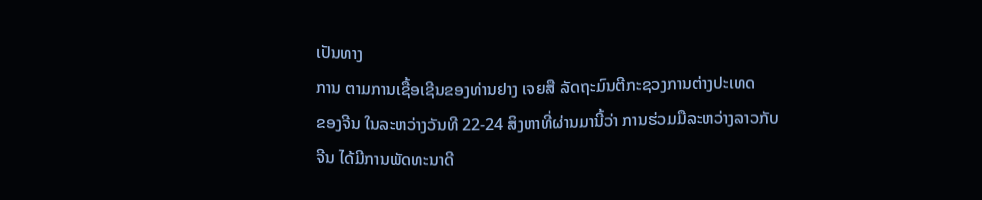ເປັນທາງ
ການ ຕາມການເຊື້ອເຊີນຂອງທ່ານຢາງ ເຈຍສື ລັດຖະມົນຕີກະຊວງການຕ່າງປະເທດ
ຂອງຈີນ ໃນລະຫວ່າງວັນທີ 22-24 ສິງຫາທີ່ຜ່ານມານີ້ວ່າ ການຮ່ວມມືລະຫວ່າງລາວກັບ
ຈີນ ໄດ້ມີການພັດທະນາດີ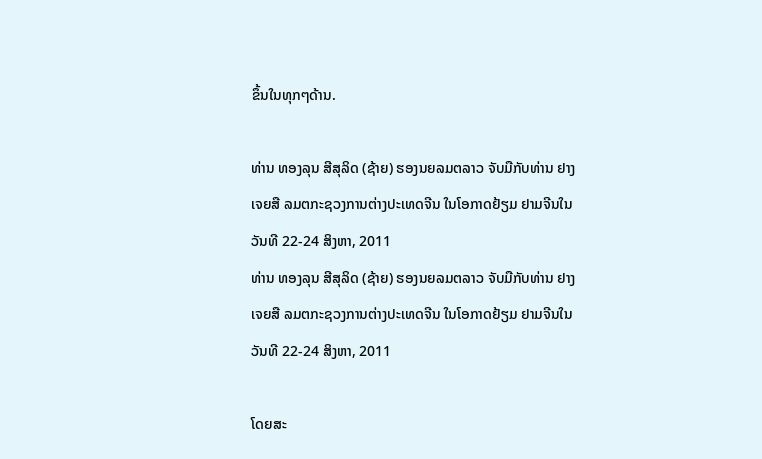ຂຶ້ນໃນທຸກໆດ້ານ.

ທ່ານ ທອງລຸນ ສີສຸລິດ (ຊ້າຍ) ຮອງນຍລມຕລາວ ຈັບມືກັບທ່ານ ຢາງ ເຈຍສື ລມຕກະຊວງການຕ່າງປະເທດຈີນ ໃນໂອກາດຢ້ຽມ ຢາມຈີນໃນວັນທີ 22-24 ສິງຫາ, 2011
ທ່ານ ທອງລຸນ ສີສຸລິດ (ຊ້າຍ) ຮອງນຍລມຕລາວ ຈັບມືກັບທ່ານ ຢາງ ເຈຍສື ລມຕກະຊວງການຕ່າງປະເທດຈີນ ໃນໂອກາດຢ້ຽມ ຢາມຈີນໃນວັນທີ 22-24 ສິງຫາ, 2011

ໂດຍສະ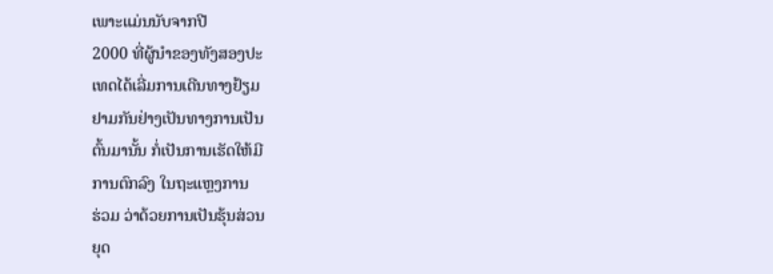ເພາະແມ່ນນັບຈາກປີ
2000 ທີ່ຜູ້ນໍາຂອງທັງສອງປະ
ເທດໄດ້ເລີ່ມການເດີນທາງຢ້ຽມ
ຢາມກັນຢ່າງເປັນທາງການເປັນ
ຕົ້ນມານັ້ນ ກໍ່ເປັນການເຮັດໃຫ້ມີ
ການຕົກລົງ ໃນຖະແຫຼງການ
ຮ່ວມ ວ່າດ້ວຍການເປັນຮຸ້ນສ່ວນ
ຍຸດ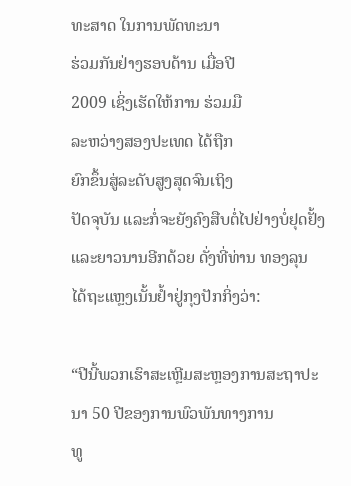ທະສາດ ໃນການພັດທະນາ
ຮ່ວມກັນຢ່າງຮອບດ້ານ ເມື່ອປີ
2009 ເຊິ່ງເຮັດໃຫ້ການ ຮ່ວມມື
ລະຫວ່າງສອງປະເທດ ໄດ້ຖືກ
ຍົກຂຶ້ນສູ່ລະດັບສູງສຸດຈົນເຖິງ
ປັດຈຸບັນ ແລະກໍ່ຈະຍັງຄົງສືບຕໍ່ໄປຢ່າງບໍ່ຢຸດຢັ້ງແລະຍາວນານອີກດ້ວຍ ດັ່ງທີ່ທ່ານ ທອງລຸນ ໄດ້ຖະແຫຼງເນັ້ນຢໍ້າຢູ່ກຸງປັກກິ່ງວ່າ:

“ປີນີ້ພວກເຮົາສະເຫຼີມສະຫຼອງການສະຖາປະນາ 50 ປີຂອງການພົວພັນທາງການ
ທູ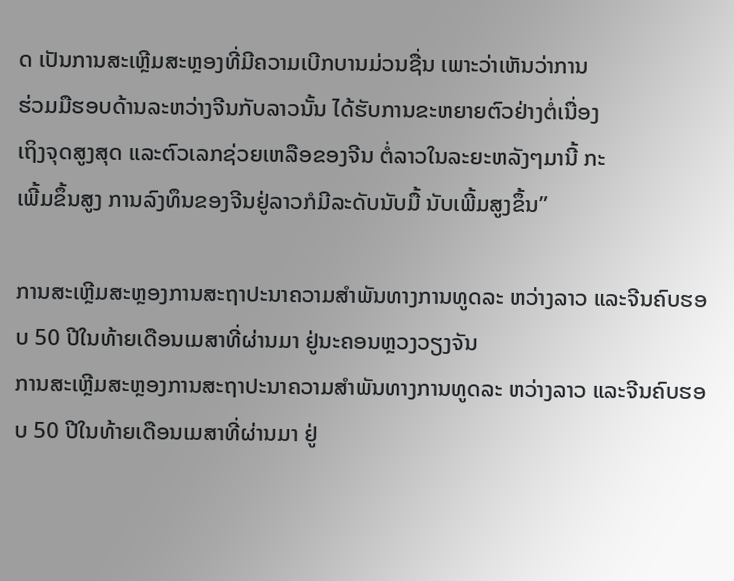ດ ເປັນການສະເຫຼີມສະຫຼອງທີ່ມີຄວາມເບີກບານມ່ວນຊື່ນ ເພາະວ່າເຫັນວ່າການ
ຮ່ວມມືຮອບດ້ານລະຫວ່າງຈີນກັບລາວນັ້ນ ໄດ້ຮັບການຂະຫຍາຍຕົວຢ່າງຕໍ່ເນື່ອງ
ເຖິງຈຸດສູງສຸດ ແລະຕົວເລກຊ່ວຍເຫລືອຂອງຈີນ ຕໍ່ລາວໃນລະຍະຫລັງໆມານີ້ ກະ
ເພີ້ມຂຶ້ນສູງ ການລົງທຶນຂອງຈີນຢູ່ລາວກໍມີລະດັບນັບມື້ ນັບເພີ້ມສູງຂຶ້ນ”

ການສະເຫຼີມສະຫຼອງການສະຖາປະນາຄວາມສໍາພັນທາງການທູດລະ ຫວ່າງລາວ ແລະຈີນຄົບຮອບ 50 ປີໃນທ້າຍເດືອນເມສາທີ່ຜ່ານມາ ຢູ່ນະຄອນຫຼວງວຽງຈັນ
ການສະເຫຼີມສະຫຼອງການສະຖາປະນາຄວາມສໍາພັນທາງການທູດລະ ຫວ່າງລາວ ແລະຈີນຄົບຮອບ 50 ປີໃນທ້າຍເດືອນເມສາທີ່ຜ່ານມາ ຢູ່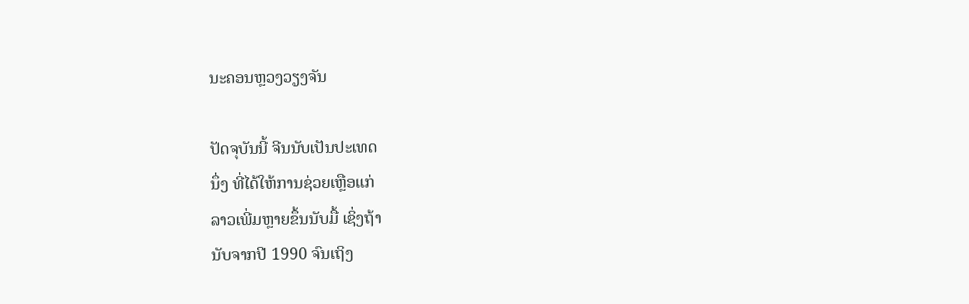ນະຄອນຫຼວງວຽງຈັນ

ປັດຈຸບັນນີ້ ຈີນນັບເປັນປະເທດ
ນຶ່ງ ທີ່ໄດ້ໃຫ້ການຊ່ວຍເຫຼືອແກ່
ລາວເພີ່ມຫຼາຍຂຶ້ນນັບມື້ ເຊິ່ງຖ້າ
ນັບຈາກປີ 1990 ຈົນເຖິງ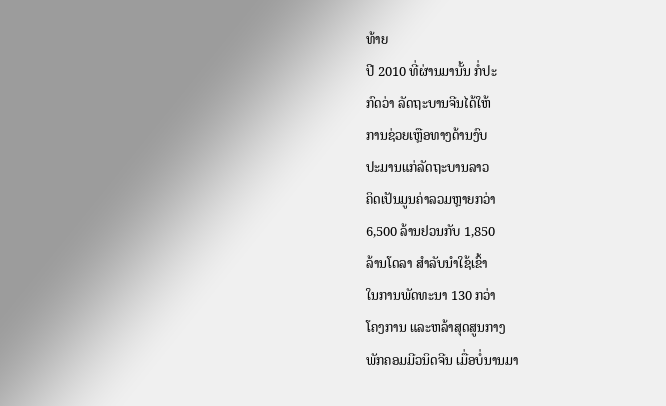ທ້າຍ
ປີ 2010 ທີ່ຜ່ານມານັ້ນ ກໍ່ປະ
ກົດວ່າ ລັດຖະບານຈີນໄດ້ໃຫ້
ການຊ່ວຍເຫຼືອທາງດ້ານງົບ
ປະມານແກ່ລັດຖະບານລາວ
ຄິດເປັນມູນຄ່າລວມຫຼາຍກວ່າ
6,500 ລ້ານຢວນກັບ 1,850
ລ້ານໂດລາ ສໍາລັບນໍາໃຊ້ເຂົ້າ
ໃນການພັດທະນາ 130 ກວ່າ
ໂຄງການ ແລະຫລ້າສຸດສູນກາງ
ພັກຄອມມີວນິດຈີນ ເມື່ອບໍ່ນານມາ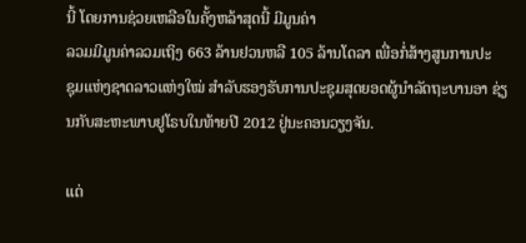ນີ້ ໂດຍການຊ່ວຍເຫລືອໃນຄັ້ງຫລ້າສຸດນີ້ ມີມູນຄ່າ
ລວມມີມູນຄ່າລວມເຖິງ 663 ລ້ານຢວນຫລື 105 ລ້ານໂດລາ ເພື່ອກໍ່ສ້າງສູນການປະ
ຊຸມແຫ່ງຊາດລາວແຫ່ງໃໝ່ ສໍາລັບຮອງຮັບການປະຊຸມສຸດຍອດຜູ້ນໍາລັດຖະບານອາ ຊ່ຽນກັບສະຫະພາບຢູໂຣບໃນທ້າຍປີ 2012 ຢູ່ນະຄອນວຽງຈັນ.

ແຕ່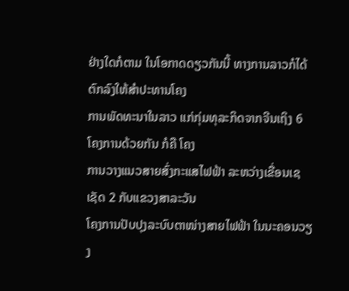ຢ່າງໃດກໍຕາມ ໃນໂອກາດດຽວກັນນີ້ ທາງການລາວກໍໄດ້ຕົກລົງໃຫ້ສໍາປະທານໂຄງ
ການພັດທະນາໃນລາວ ແກ່ກຸ່ມທຸລະກິດຈາກຈີນເຖິງ 6 ໂຄງການດ້ວຍກັນ ກໍຄື ໂຄງ
ການວາງແນວສາຍສົ່ງກະແສໄຟຟ້າ ລະຫວ່າງເຂື່ອນເຊເຊັດ 2 ກັບແຂວງສາລະວັນ
ໂຄງການປັບປຸງລະບົບຕາໜ່າງສາຍໄຟຟ້າ ໃນນະຄອນວຽງ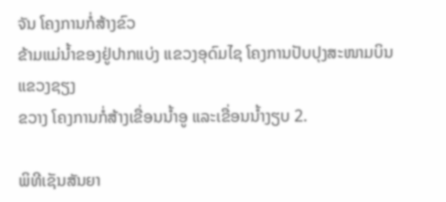ຈັນ ໂຄງການກໍ່ສ້າງຂົວ
ຂ້າມແມ່ນໍ້າຂອງຢູ່ປາກແບ່ງ ແຂວງອຸດົມໄຊ ໂຄງການປັບປຸງສະໜາມບິນແຂວງຊຽງ
ຂວາງ ໂຄງການກໍ່ສ້າງເຂື່ອນນໍ້າອູ ແລະເຂື່ອນນໍ້າງຽບ 2.

ພິທີເຊັນສັນຍາ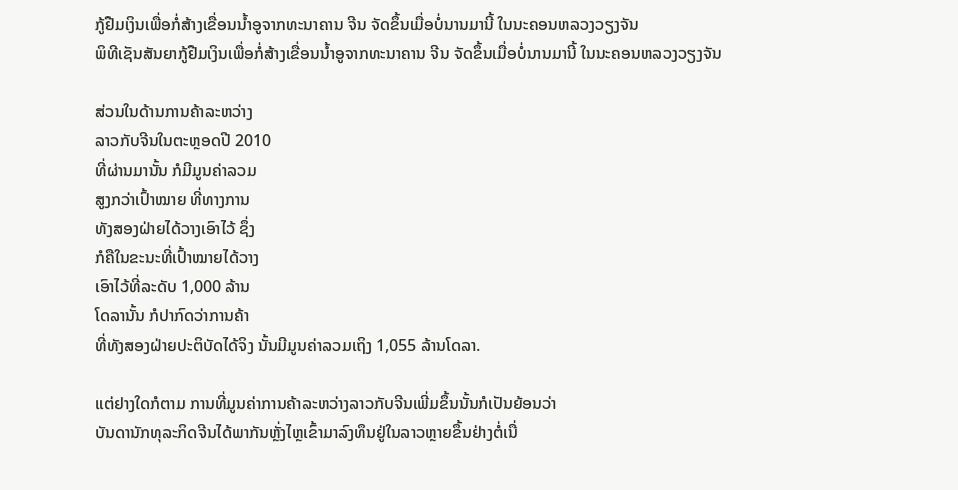ກູ້ຢືມເງິນເພື່ອກໍ່ສ້າງເຂື່ອນນໍ້າອູຈາກທະນາຄານ ຈີນ ຈັດຂຶ້ນເມື່ອບໍ່ນານມານີ້ ໃນນະຄອນຫລວງວຽງຈັນ
ພິທີເຊັນສັນຍາກູ້ຢືມເງິນເພື່ອກໍ່ສ້າງເຂື່ອນນໍ້າອູຈາກທະນາຄານ ຈີນ ຈັດຂຶ້ນເມື່ອບໍ່ນານມານີ້ ໃນນະຄອນຫລວງວຽງຈັນ

ສ່ວນໃນດ້ານການຄ້າລະຫວ່າງ
ລາວກັບຈີນໃນຕະຫຼອດປີ 2010
ທີ່ຜ່ານມານັ້ນ ກໍມີມູນຄ່າລວມ
ສູງກວ່າເປົ້າໝາຍ ທີ່ທາງການ
ທັງສອງຝ່າຍໄດ້ວາງເອົາໄວ້ ຊຶ່ງ
ກໍຄືໃນຂະນະທີ່ເປົ້າໝາຍໄດ້ວາງ
ເອົາໄວ້ທີ່ລະດັບ 1,000 ລ້ານ
ໂດລານັ້ນ ກໍປາກົດວ່າການຄ້າ
ທີ່ທັງສອງຝ່າຍປະຕິບັດໄດ້ຈິງ ນັ້ນມີມູນຄ່າລວມເຖິງ 1,055 ລ້ານໂດລາ.

ແຕ່ຢາງໃດກໍຕາມ ການທີ່ມູນຄ່າການຄ້າລະຫວ່າງລາວກັບຈີນເພີ່ມຂຶ້ນນັ້ນກໍເປັນຍ້ອນວ່າ
ບັນດານັກທຸລະກິດຈີນໄດ້ພາກັນຫຼັ່ງໄຫຼເຂົ້າມາລົງທຶນຢູ່ໃນລາວຫຼາຍຂຶ້ນຢ່າງຕໍ່ເນື່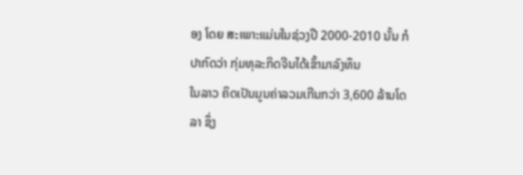ອງ ໂດຍ ສະເພາະແມ່ນໃນຊ່ວງປີ 2000-2010 ນັ້ນ ກໍປາກົດວ່າ ກຸ່ມທຸລະກິດຈີນໄດ້ເຂົ້າມາລົງທຶນ
ໃນລາວ ຄິດເປັນມູນຄ່າລວມເກີນກວ່າ 3,600 ລ້ານໂດລາ ຊຶ່ງ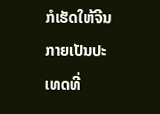ກໍເຮັດໃຫ້ຈີນກາຍເປັນປະ
ເທດທີ່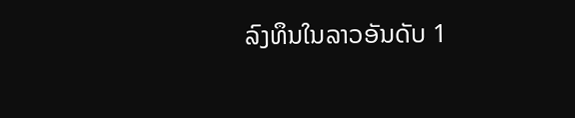ລົງທຶນໃນລາວອັນດັບ 1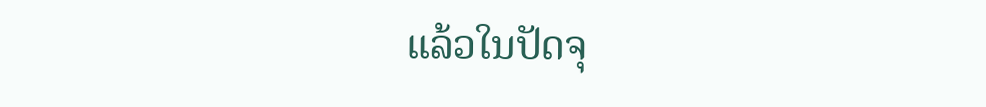ແລ້ວໃນປັດຈຸ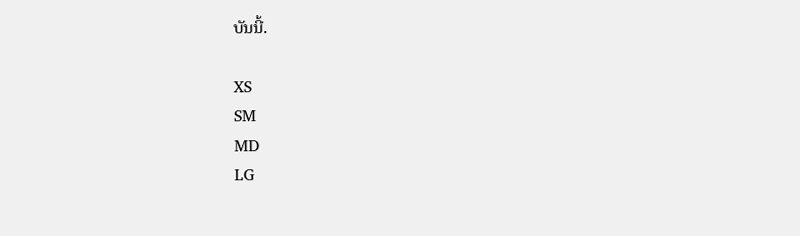ບັນນີ້.

XS
SM
MD
LG